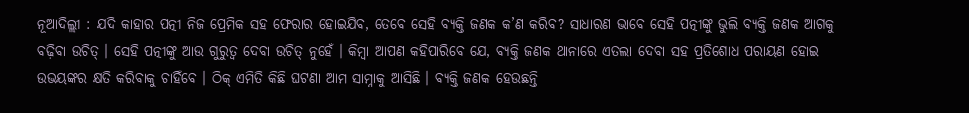ନୂଆଦିଲ୍ଲୀ : ଯଦି କାହାର ପତ୍ନୀ ନିଜ ପ୍ରେମିକ ସହ ଫେରାର ହୋଇଯିବ, ତେବେ ସେହି ବ୍ୟକ୍ତି ଜଣକ କ’ଣ କରିବ? ସାଧାରଣ ଭାବେ ସେହି ପତ୍ନୀଙ୍କୁ ଭୁଲି ବ୍ୟକ୍ତି ଜଣକ ଆଗକୁ ବଢ଼ିବା ଉଚିତ୍ । ସେହି ପତ୍ନୀଙ୍କୁ ଆଉ ଗୁରୁତ୍ୱ ଦେବା ଉଚିତ୍ ନୁହେଁ । କିମ୍ବା ଆପଣ କହିପାରିବେ ଯେ, ବ୍ୟକ୍ତି ଜଣକ ଥାନାରେ ଏତଲା ଦେବା ସହ ପ୍ରତିଶୋଧ ପରାୟଣ ହୋଇ ଉଭୟଙ୍କର କ୍ଷତି କରିବାକୁ ଚାହିଁବେ । ଠିକ୍ ଏମିତି କିଛି ଘଟଣା ଆମ ସାମ୍ନାକୁ ଆସିଛି । ବ୍ୟକ୍ତି ଜଣକ ହେଉଛନ୍ତି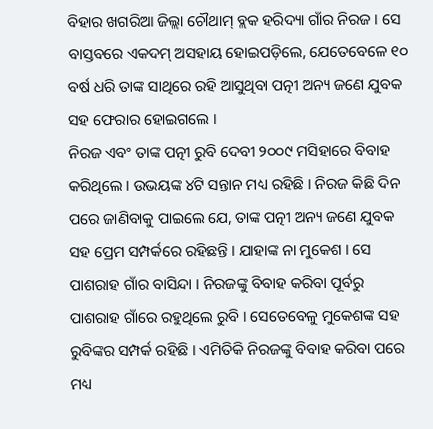ବିହାର ଖଗରିଆ ଜିଲ୍ଲା ଚୌଥାମ୍ ବ୍ଲକ ହରିଦ୍ୟା ଗାଁର ନିରଜ । ସେ ବାସ୍ତବରେ ଏକଦମ୍ ଅସହାୟ ହୋଇପଡ଼ିଲେ, ଯେତେବେଳେ ୧୦ ବର୍ଷ ଧରି ତାଙ୍କ ସାଥିରେ ରହି ଆସୁଥିବା ପତ୍ନୀ ଅନ୍ୟ ଜଣେ ଯୁବକ ସହ ଫେରାର ହୋଇଗଲେ ।
ନିରଜ ଏବଂ ତାଙ୍କ ପତ୍ନୀ ରୁବି ଦେବୀ ୨୦୦୯ ମସିହାରେ ବିବାହ କରିଥିଲେ । ଉଭୟଙ୍କ ୪ଟି ସନ୍ତାନ ମଧ୍ୟ ରହିଛି । ନିରଜ କିଛି ଦିନ ପରେ ଜାଣିବାକୁ ପାଇଲେ ଯେ, ତାଙ୍କ ପତ୍ନୀ ଅନ୍ୟ ଜଣେ ଯୁବକ ସହ ପ୍ରେମ ସମ୍ପର୍କରେ ରହିଛନ୍ତି । ଯାହାଙ୍କ ନା ମୁକେଶ । ସେ ପାଶରାହ ଗାଁର ବାସିନ୍ଦା । ନିରଜଙ୍କୁ ବିବାହ କରିବା ପୂର୍ବରୁ ପାଶରାହ ଗାଁରେ ରହୁଥିଲେ ରୁବି । ସେତେବେଳୁ ମୁକେଶଙ୍କ ସହ ରୁବିଙ୍କର ସମ୍ପର୍କ ରହିଛି । ଏମିତିକି ନିରଜଙ୍କୁ ବିବାହ କରିବା ପରେ ମଧ୍ୟ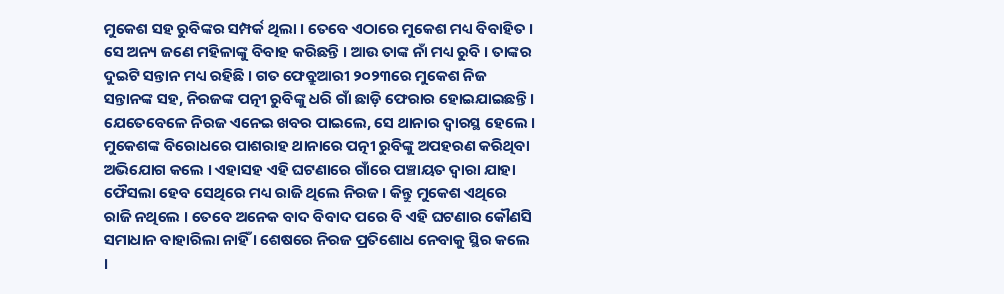ମୁକେଶ ସହ ରୁବିଙ୍କର ସମ୍ପର୍କ ଥିଲା । ତେବେ ଏଠାରେ ମୁକେଶ ମଧ୍ୟ ବିବାହିତ । ସେ ଅନ୍ୟ ଜଣେ ମହିଳାଙ୍କୁ ବିବାହ କରିଛନ୍ତି । ଆଉ ତାଙ୍କ ନାଁ ମଧ୍ୟ ରୁବି । ତାଙ୍କର ଦୁଇଟି ସନ୍ତାନ ମଧ୍ୟ ରହିଛି । ଗତ ଫେବ୍ରୁଆରୀ ୨୦୨୩ରେ ମୁକେଶ ନିଜ ସନ୍ତାନଙ୍କ ସହ, ନିରଜଙ୍କ ପତ୍ନୀ ରୁବିଙ୍କୁ ଧରି ଗାଁ ଛାଡ଼ି ଫେରାର ହୋଇଯାଇଛନ୍ତି । ଯେତେବେଳେ ନିରଜ ଏନେଇ ଖବର ପାଇଲେ, ସେ ଥାନାର ଦ୍ୱାରସ୍ଥ ହେଲେ ।
ମୁକେଶଙ୍କ ବିରୋଧରେ ପାଶରାହ ଥାନାରେ ପତ୍ନୀ ରୁବିଙ୍କୁ ଅପହରଣ କରିଥିବା ଅଭିଯୋଗ କଲେ । ଏହାସହ ଏହି ଘଟଣାରେ ଗାଁରେ ପଞ୍ଚାୟତ ଦ୍ୱାରା ଯାହା ଫୈସଲା ହେବ ସେଥିରେ ମଧ୍ୟ ରାଜି ଥିଲେ ନିରଜ । କିନ୍ତୁ ମୁକେଶ ଏଥିରେ ରାଜି ନଥିଲେ । ତେବେ ଅନେକ ବାଦ ବିବାଦ ପରେ ବି ଏହି ଘଟଣାର କୌଣସି ସମାଧାନ ବାହାରିଲା ନାହିଁ । ଶେଷରେ ନିରଜ ପ୍ରତିଶୋଧ ନେବାକୁ ସ୍ଥିର କଲେ ।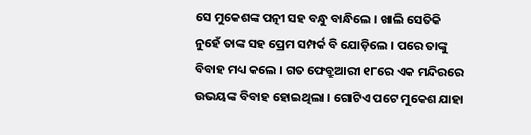ସେ ମୁକେଶଙ୍କ ପତ୍ନୀ ସହ ବନ୍ଧୁ ବାନ୍ଧିଲେ । ଖାଲି ସେତିକି ନୁହେଁ ତାଙ୍କ ସହ ପ୍ରେମ ସମ୍ପର୍କ ବି ଯୋଡ଼ିଲେ । ପରେ ତାଙ୍କୁ ବିବାହ ମଧ୍ୟ କଲେ । ଗତ ଫେବ୍ରୁଆରୀ ୧୮ରେ ଏକ ମନ୍ଦିରରେ ଉଭୟଙ୍କ ବିବାହ ହୋଇଥିଲା । ଗୋଟିଏ ପଟେ ମୁକେଶ ଯାହା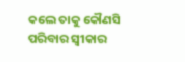କଲେ ତାକୁ କୌଣସି ପରିବାର ସ୍ୱୀକାର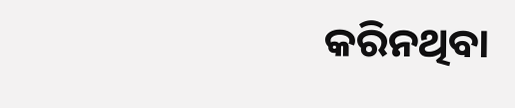କରିନଥିବା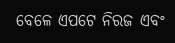ବେଳେ ଏପଟେ ନିରଜ ଏବଂ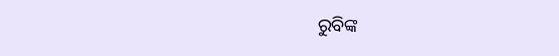ରୁବିଙ୍କ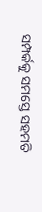ସମ୍ପର୍କକୁ ସମସ୍ତେ ସହମତି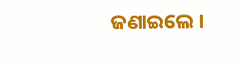ଜଣାଇଲେ ।